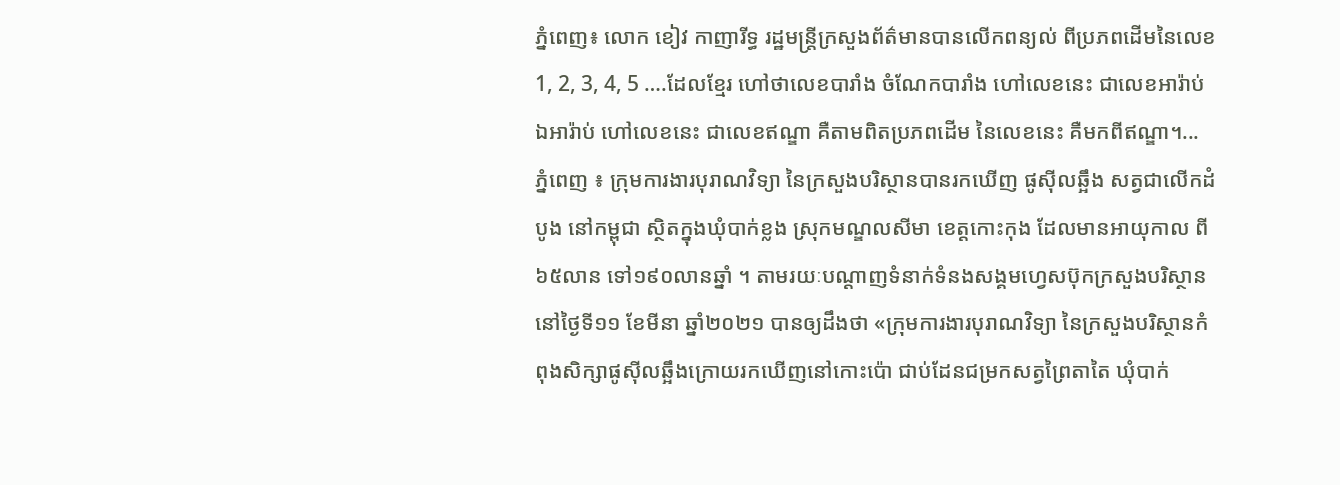ភ្នំពេញ៖ លោក ខៀវ កាញារីទ្ធ រដ្ឋមន្រ្តីក្រសួងព័ត៌មានបានលើកពន្យល់ ពីប្រភពដើមនៃលេខ 1, 2, 3, 4, 5 ….ដែលខ្មែរ ហៅថាលេខបារាំង ចំណែកបារាំង ហៅលេខនេះ ជាលេខអារ៉ាប់ ឯអារ៉ាប់ ហៅលេខនេះ ជាលេខឥណ្ឌា គឺតាមពិតប្រភពដើម នៃលេខនេះ គឺមកពីឥណ្ឌា។...
ភ្នំពេញ ៖ ក្រុមការងារបុរាណវិទ្យា នៃក្រសួងបរិស្ថានបានរកឃើញ ផូស៊ីលឆ្អឹង សត្វជាលើកដំបូង នៅកម្ពុជា ស្ថិតក្នុងឃុំបាក់ខ្លង ស្រុកមណ្ឌលសីមា ខេត្តកោះកុង ដែលមានអាយុកាល ពី៦៥លាន ទៅ១៩០លានឆ្នាំ ។ តាមរយៈបណ្ដាញទំនាក់ទំនងសង្គមហ្វេសប៊ុកក្រសួងបរិស្ថាននៅថ្ងៃទី១១ ខែមីនា ឆ្នាំ២០២១ បានឲ្យដឹងថា «ក្រុមការងារបុរាណវិទ្យា នៃក្រសួងបរិស្ថានកំពុងសិក្សាផូស៊ីលឆ្អឹងក្រោយរកឃើញនៅកោះប៉ោ ជាប់ដែនជម្រកសត្វព្រៃតាតៃ ឃុំបាក់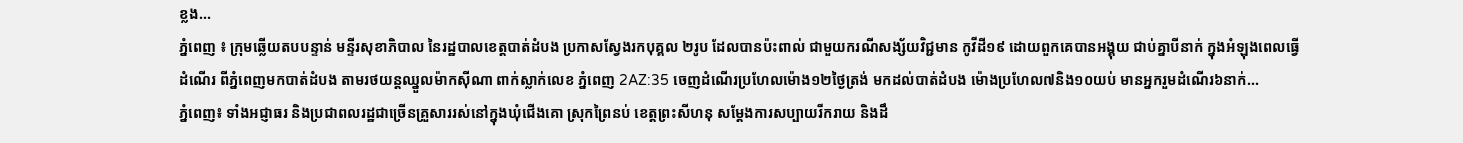ខ្លង...
ភ្នំពេញ ៖ ក្រុមឆ្លើយតបបន្ទាន់ មន្ទីរសុខាភិបាល នៃរដ្ឋបាលខេត្តបាត់ដំបង ប្រកាសស្វែងរកបុគ្គល ២រូប ដែលបានប៉ះពាល់ ជាមួយករណីសង្ស័យវិជ្ជមាន កូវីដី១៩ ដោយពួកគេបានអង្គុយ ជាប់គ្នាបីនាក់ ក្នុងអំឡុងពេលធ្វើដំណើរ ពីភ្នំពេញមកបាត់ដំបង តាមរថយន្តឈ្នួលម៉ាកស៊ីណា ពាក់ស្លាក់លេខ ភ្នំពេញ 2AZ:35 ចេញដំណើរប្រហែលម៉ោង១២ថ្ងៃត្រង់ មកដល់បាត់ដំបង ម៉ោងប្រហែល៧និង១០យប់ មានអ្នករួមដំណើរ៦នាក់...
ភ្នំពេញ៖ ទាំងអជ្ញាធរ និងប្រជាពលរដ្ឋជាច្រើនគ្រួសាររស់នៅក្នុងឃុំជើងគោ ស្រុកព្រៃនប់ ខេត្តព្រះសីហនុ សម្តែងការសប្បាយរីករាយ និងដឹ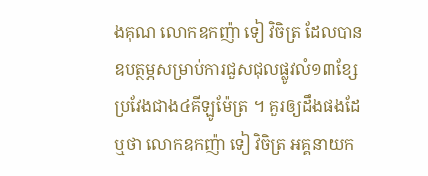ងគុណ លោកឧកញ៉ា ទៀ វិចិត្រ ដែលបានឧបត្ថម្ភសម្រាប់ការជួសជុលផ្លូវលំ១៣ខ្សែ ប្រវែងជាង៤គីឡូម៉ែត្រ ។ គួរឲ្យដឹងផងដែឬថា លោកឧកញ៉ា ទៀ វិចិត្រ អគ្គនាយក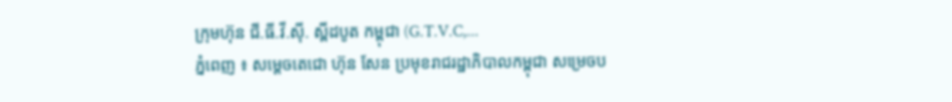ក្រុមហ៊ុន ជី.ធី.វី.ស៊ី. ស្ពីដបូត កម្ពុជា (G.T.V.C,...
ភ្នំពេញ ៖ សម្តេចតេជោ ហ៊ុន សែន ប្រមុខរាជរដ្ឋាភិបាលកម្ពុជា សម្រេចប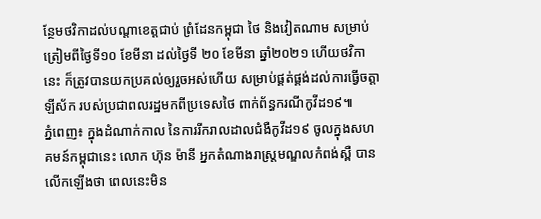ន្ថែមថវិកាដល់បណ្តាខេត្តជាប់ ព្រំដែនកម្ពុជា ថៃ និងវៀតណាម សម្រាប់ត្រៀមពីថ្ងៃទី១០ ខែមីនា ដល់ថ្ងៃទី ២០ ខែមីនា ឆ្នាំ២០២១ ហើយថវិកានេះ ក៏ត្រូវបានយកប្រគល់ឲ្យរួចអស់ហើយ សម្រាប់ផ្គត់ផ្គង់ដល់ការធ្វើចត្តាឡីស័ក របស់ប្រជាពលរដ្ឋមកពីប្រទេសថៃ ពាក់ព័ន្ធករណីកូវីដ១៩៕
ភ្នំពេញ៖ ក្នុងដំណាក់កាល នៃការរីករាលដាលជំងឺកូវីដ១៩ ចូលក្នុងសហគមន៍កម្ពុជានេះ លោក ហ៊ុន ម៉ានី អ្នកតំណាងរាស្រ្តមណ្ឌលកំពង់ស្ពឺ បានលើកឡើងថា ពេលនេះមិន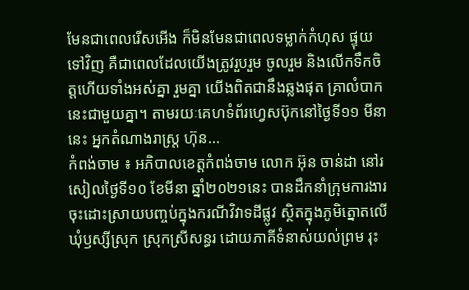មែនជាពេលរើសអើង ក៏មិនមែនជាពេលទម្លាក់កំហុស ផ្ទុយទៅវិញ គឺជាពេលដែលយើងត្រូវរួបរួម ចូលរួម និងលើកទឹកចិត្តហើយទាំងអស់គ្នា រួមគ្នា យើងពិតជានឹងឆ្លងផុត គ្រាលំបាកនេះជាមួយគ្នា។ តាមរយៈគេហទំព័រហ្វេសប៊ុកនៅថ្ងៃទី១១ មីនានេះ អ្នកតំណាងរាស្រ្ត ហ៊ុន...
កំពង់ចាម ៖ អភិបាលខេត្តកំពង់ចាម លោក អ៊ុន ចាន់ដា នៅរសៀលថ្ងៃទី១០ ខែមីនា ឆ្នាំ២០២១នេះ បានដឹកនាំក្រុមការងារ ចុះដោះស្រាយបញ្ចប់ក្នុងករណីវិវាទដីផ្លូវ ស្ថិតក្នុងភូមិត្នោតលើ ឃុំឫស្សីស្រុក ស្រុកស្រីសន្ធរ ដោយភាគីទំនាស់យល់ព្រម រុះ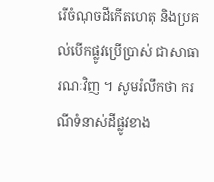រើចំណុចដីកើតហេតុ និងប្រគល់បើកផ្លូវប្រើប្រាស់ ជាសាធារណៈវិញ ។ សូមរំលឹកថា ករណីទំនាស់ដីផ្លូវខាង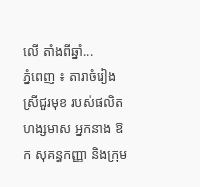លើ តាំងពីឆ្នាំ...
ភ្នំពេញ ៖ តារាចំរៀងស្រីជួរមុខ របស់ផលិតហង្សមាស អ្នកនាង ឱក សុគន្ធកញ្ញា និងក្រុម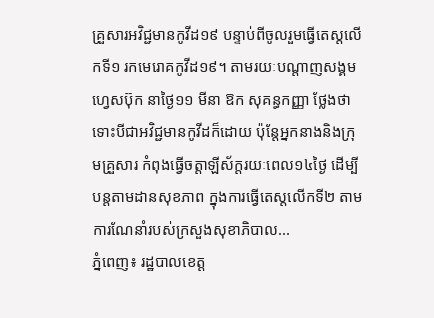គ្រួសារអវិជ្ជមានកូវីដ១៩ បន្ទាប់ពីចូលរួមធ្វើតេស្តលើកទី១ រកមេរោគកូវីដ១៩។ តាមរយៈបណ្តាញសង្គមហ្វេសប៊ុក នាថ្ងៃ១១ មីនា ឱក សុគន្ធកញ្ញា ថ្លែងថា ទោះបីជាអវិជ្ជមានកូវីដក៏ដោយ ប៉ុន្តែអ្នកនាងនិងក្រុមគ្រួសារ កំពុងធ្វើចត្តាឡីស័ក្តរយៈពេល១៤ថ្ងៃ ដើម្បីបន្តតាមដានសុខភាព ក្នុងការធ្វើតេស្តលើកទី២ តាមការណែនាំរបស់ក្រសួងសុខាភិបាល...
ភ្នំពេញ៖ រដ្ឋបាលខេត្ត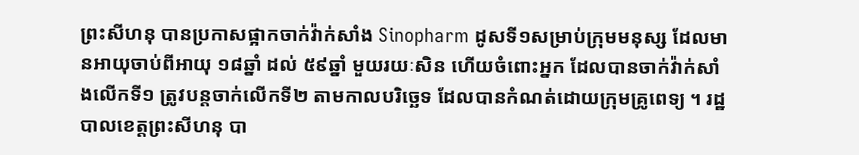ព្រះសីហនុ បានប្រកាសផ្អាកចាក់វ៉ាក់សាំង Sinopharm ដូសទី១សម្រាប់ក្រុមមនុស្ស ដែលមានអាយុចាប់ពីអាយុ ១៨ឆ្នាំ ដល់ ៥៩ឆ្នាំ មួយរយៈសិន ហើយចំពោះអ្នក ដែលបានចាក់វ៉ាក់សាំងលើកទី១ ត្រូវបន្តចាក់លើកទី២ តាមកាលបរិច្ឆេទ ដែលបានកំណត់ដោយក្រុមគ្រូពេទ្យ ។ រដ្ឋបាលខេត្តព្រះសីហនុ បា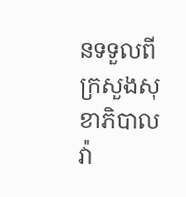នទទួលពីក្រសួងសុខាភិបាល វ៉ា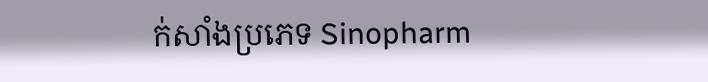ក់សាំងប្រភេទ Sinopharm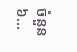ចំនួន ៦...